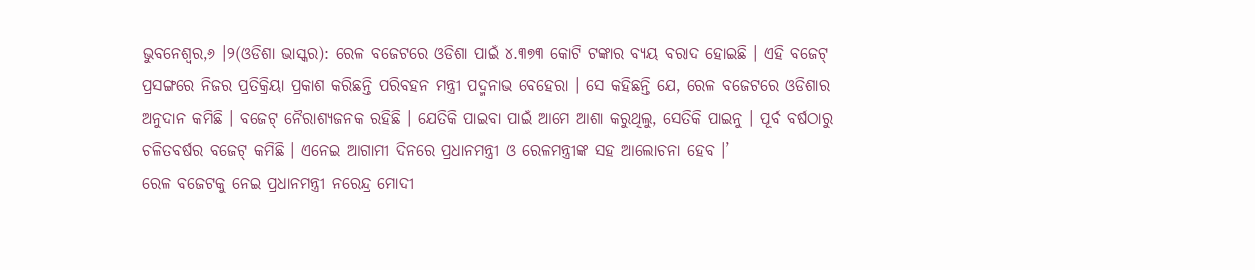ଭୁବନେଶ୍ୱର,୬ ।୨(ଓଡିଶା ଭାସ୍କର): ରେଳ ବଜେଟରେ ଓଡିଶା ପାଇଁ ୪.୩୭୩ କୋଟି ଟଙ୍କାର ବ୍ୟୟ ବରାଦ ହୋଇଛି । ଏହି ବଜେଟ୍ ପ୍ରସଙ୍ଗରେ ନିଜର ପ୍ରତିକ୍ରିୟା ପ୍ରକାଶ କରିଛନ୍ତି ପରିବହନ ମନ୍ତ୍ରୀ ପଦ୍ମନାଭ ବେହେରା । ସେ କହିଛନ୍ତି ଯେ, ରେଳ ବଜେଟରେ ଓଡିଶାର ଅନୁଦାନ କମିଛି । ବଜେଟ୍ ନୈରାଶ୍ୟଜନକ ରହିଛି । ଯେତିକି ପାଇବା ପାଇଁ ଆମେ ଆଶା କରୁଥିଲୁ, ସେତିକି ପାଇନୁ । ପୂର୍ବ ବର୍ଷଠାରୁ ଚଳିତବର୍ଷର ବଜେଟ୍ କମିଛି । ଏନେଇ ଆଗାମୀ ଦିନରେ ପ୍ରଧାନମନ୍ତ୍ରୀ ଓ ରେଳମନ୍ତ୍ରୀଙ୍କ ସହ ଆଲୋଚନା ହେବ ।’
ରେଳ ବଜେଟକୁ ନେଇ ପ୍ରଧାନମନ୍ତ୍ରୀ ନରେନ୍ଦ୍ର ମୋଦୀ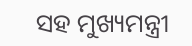ସହ ମୁଖ୍ୟମନ୍ତ୍ରୀ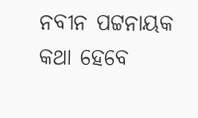ନବୀନ ପଟ୍ଟନାୟକ କଥା ହେବେ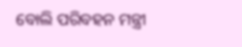ବୋଲି ପରିବହନ ମନ୍ତ୍ରୀ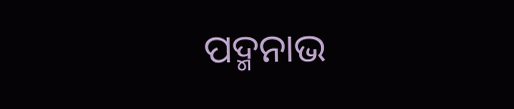ପଦ୍ମନାଭ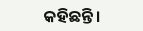କହିଛନ୍ତି ।